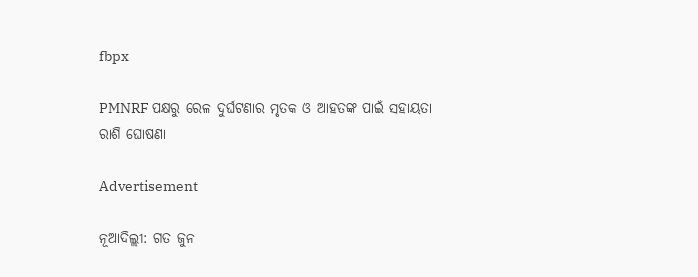fbpx

PMNRF ପକ୍ଷରୁ ରେଳ ଦୁର୍ଘଟଣାର ମୃତକ ଓ ଆହତଙ୍କ ପାଇଁ ସହାୟତା ରାଶି ଘୋଷଣା

Advertisement

ନୂଆଦିଲ୍ଲୀ: ଗତ ଜୁନ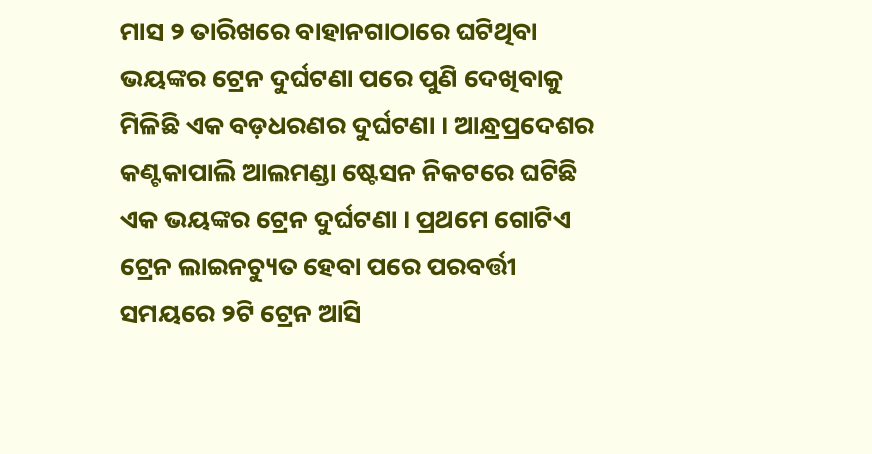ମାସ ୨ ତାରିଖରେ ବାହାନଗାଠାରେ ଘଟିଥିବା ଭୟଙ୍କର ଟ୍ରେନ ଦୁର୍ଘଟଣା ପରେ ପୁଣି ଦେଖିବାକୁ ମିଳିଛି ଏକ ବଡ଼ଧରଣର ଦୁର୍ଘଟଣା । ଆନ୍ଧ୍ରପ୍ରଦେଶର କଣ୍ଟକାପାଲି ଆଲମଣ୍ଡା ଷ୍ଟେସନ ନିକଟରେ ଘଟିଛି ଏକ ଭୟଙ୍କର ଟ୍ରେନ ଦୁର୍ଘଟଣା । ପ୍ରଥମେ ଗୋଟିଏ ଟ୍ରେନ ଲାଇନଚ୍ୟୁତ ହେବା ପରେ ପରବର୍ତ୍ତୀ ସମୟରେ ୨ଟି ଟ୍ରେନ ଆସି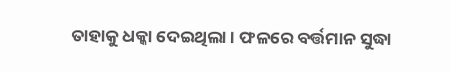ତାହାକୁ ଧକ୍କା ଦେଇଥିଲା । ଫଳରେ ବର୍ତ୍ତମାନ ସୁଦ୍ଧା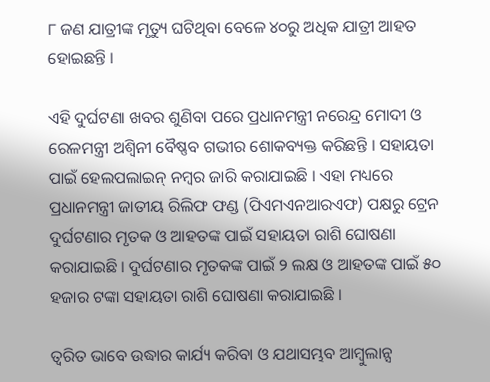୮ ଜଣ ଯାତ୍ରୀଙ୍କ ମୃତ୍ୟୁ ଘଟିଥିବା ବେଳେ ୪୦ରୁ ଅଧିକ ଯାତ୍ରୀ ଆହତ ହୋଇଛନ୍ତି ।

ଏହି ଦୁର୍ଘଟଣା ଖବର ଶୁଣିବା ପରେ ପ୍ରଧାନମନ୍ତ୍ରୀ ନରେନ୍ଦ୍ର ମୋଦୀ ଓ ରେଳମନ୍ତ୍ରୀ ଅଶ୍ୱିନୀ ବୈଷ୍ଣବ ଗଭୀର ଶୋକବ୍ୟକ୍ତ କରିଛନ୍ତି । ସହାୟତା ପାଇଁ ହେଲପଲାଇନ୍ ନମ୍ବର ଜାରି କରାଯାଇଛି । ଏହା ମଧ୍ୟରେ ପ୍ରଧାନମନ୍ତ୍ରୀ ଜାତୀୟ ରିଲିଫ ଫଣ୍ଡ (ପିଏମଏନଆରଏଫ) ପକ୍ଷରୁ ଟ୍ରେନ ଦୁର୍ଘଟଣାର ମୃତକ ଓ ଆହତଙ୍କ ପାଇଁ ସହାୟତା ରାଶି ଘୋଷଣା କରାଯାଇଛି । ଦୁର୍ଘଟଣାର ମୃତକଙ୍କ ପାଇଁ ୨ ଲକ୍ଷ ଓ ଆହତଙ୍କ ପାଇଁ ୫୦ ହଜାର ଟଙ୍କା ସହାୟତା ରାଶି ଘୋଷଣା କରାଯାଇଛି ।

ତ୍ୱରିତ ଭାବେ ଉଦ୍ଧାର କାର୍ଯ୍ୟ କରିବା ଓ ଯଥାସମ୍ଭବ ଆମ୍ବୁଲାନ୍ସ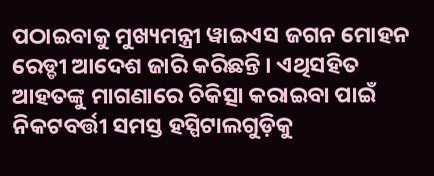ପଠାଇବାକୁ ମୁଖ୍ୟମନ୍ତ୍ରୀ ୱାଇଏସ ଜଗନ ମୋହନ ରେଡ୍ଡୀ ଆଦେଶ ଜାରି କରିଛନ୍ତି । ଏଥିସହିତ ଆହତଙ୍କୁ ମାଗଣାରେ ଚିକିତ୍ସା କରାଇବା ପାଇଁ ନିକଟବର୍ତ୍ତୀ ସମସ୍ତ ହସ୍ପିଟାଲଗୁଡ଼ିକୁ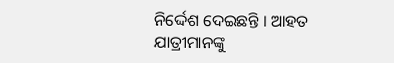ନିର୍ଦ୍ଦେଶ ଦେଇଛନ୍ତି । ଆହତ ଯାତ୍ରୀମାନଙ୍କୁ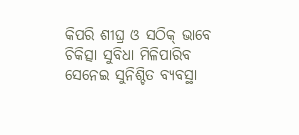କିପରି ଶୀଘ୍ର ଓ ସଠିକ୍ ଭାବେ ଚିକିତ୍ସା ସୁବିଧା ମିଳିପାରିବ ସେନେଇ ସୁନିଶ୍ଚିତ ବ୍ୟବସ୍ଥା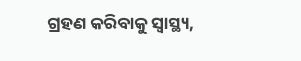ଗ୍ରହଣ କରିବାକୁ ସ୍ୱାସ୍ଥ୍ୟ,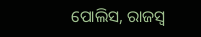ପୋଲିସ, ରାଜସ୍ୱ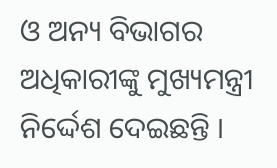ଓ ଅନ୍ୟ ବିଭାଗର ଅଧିକାରୀଙ୍କୁ ମୁଖ୍ୟମନ୍ତ୍ରୀ ନିର୍ଦ୍ଦେଶ ଦେଇଛନ୍ତି ।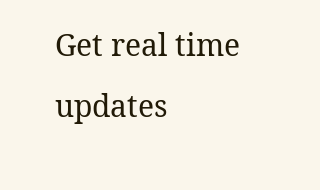Get real time updates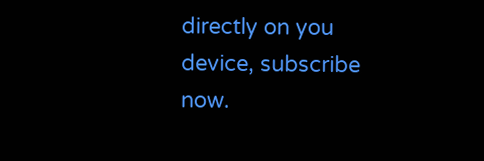directly on you device, subscribe now.